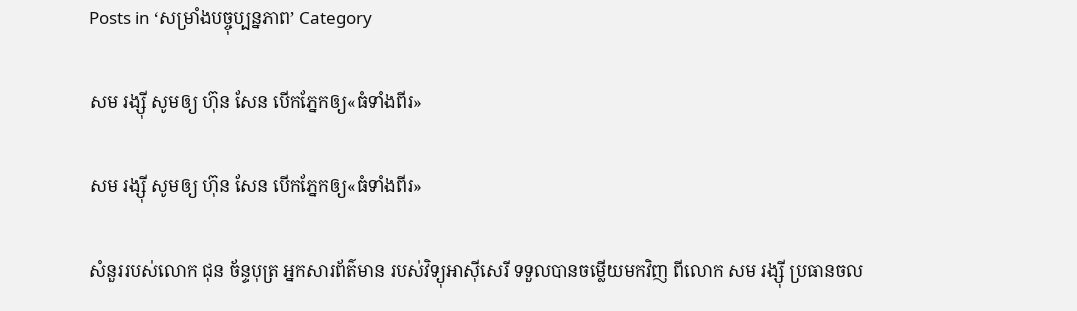Posts in ‘សម្រាំងបច្ចុប្បន្នភាព’ Category

សម រង្ស៊ី សូមឲ្យ ហ៊ុន សែន បើកភ្នែកឲ្យ«ធំទាំងពីរ»

សម រង្ស៊ី សូមឲ្យ ហ៊ុន សែន បើកភ្នែកឲ្យ«ធំទាំងពីរ»

សំនួររបស់លោក ជុន ច័ន្ទបុត្រ អ្នកសារព័ត៌មាន របស់វិទ្យុអាស៊ីសេរី ទទួលបានចម្លើយមកវិញ ពីលោក សម រង្ស៊ី ប្រធានចល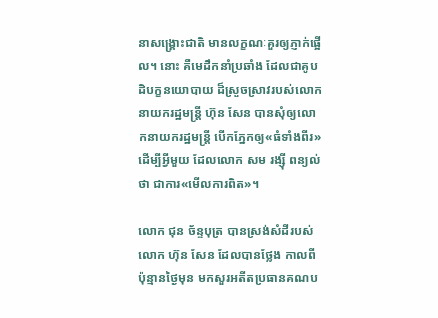នាសង្គ្រោះជាតិ មានលក្ខណៈគួរឲ្យភ្ញាក់ផ្អើល។ នោះ គឺមេដឹកនាំប្រឆាំង ដែលជាគូបដិបក្ខនយោបាយ ដ៏ស្រួចស្រាវរបស់លោកនាយករដ្ឋមន្ត្រី ហ៊ុន សែន បានសុំឲ្យលោកនាយករដ្ឋមន្ត្រី បើកភ្នែកឲ្យ«ធំទាំងពីរ» ដើម្បីអ្វីមួយ ដែលលោក សម រង្ស៊ី ពន្យល់ថា ជាការ«មើលការពិត»។

លោក ជុន ច័ន្ទបុត្រ បានស្រង់សំដីរបស់លោក ហ៊ុន សែន ដែលបានថ្លែង កាលពីប៉ុន្មានថ្ងៃមុន មកសួរអតីតប្រធានគណប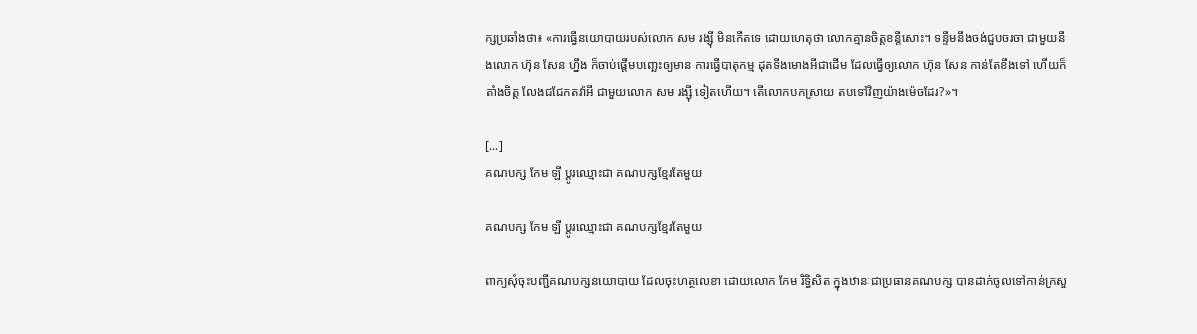ក្សប្រឆាំងថា៖ «ការធ្វើនយោបាយរបស់លោក សម រង្ស៊ី មិនកើតទេ ដោយហេតុថា លោកគ្មានចិត្តខន្តីសោះ។ ទន្ទឹមនឹងចង់ជួបចរចា ជាមួយនឹងលោក ហ៊ុន សែន ហ្នឹង ក៏ចាប់ផ្ដើមបញ្ឆេះឲ្យមាន ការធ្វើបាតុកម្ម ដុតទីងមោងអីជាដើម ដែលធ្វើឲ្យលោក ហ៊ុន សែន កាន់តែខឹងទៅ ហើយក៏តាំងចិត្ត លែងជជែកតវ៉ាអី ជាមួយលោក សម រង្ស៊ី ទៀតហើយ។ តើលោកបកស្រាយ តបទៅវិញយ៉ាងម៉េចដែរ?»។

[...]
គណបក្ស កែម ឡី ប្តូរឈ្មោះជា គណបក្សខ្មែរតែមួយ

គណបក្ស កែម ឡី ប្តូរឈ្មោះជា គណបក្សខ្មែរតែមួយ

ពាក្យសុំចុះបញ្ជីគណបក្សនយោបាយ ដែលចុះហត្ថលេខា ដោយលោក កែម រិទ្ធិសិត ក្នុងឋានៈជាប្រធានគណបក្ស បានដាក់ចូលទៅកាន់ក្រសួ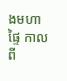ងមហាផ្ទៃ កាលពី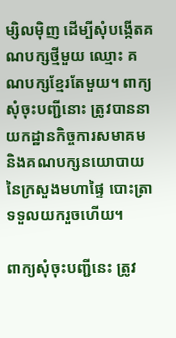ម្សិលម៉ិញ ដើម្បីសុំបង្កើតគណបក្សថ្មីមួយ ឈ្មោះ គណបក្សខ្មែរតែមួយ។ ពាក្យសុំចុះបញ្ជីនោះ ត្រូវបាននាយកដ្ឋានកិច្ចការសមាគម និងគណបក្សនយោបាយ នៃក្រសួងមហាផ្ទៃ បោះត្រាទទួលយករួចហើយ។

ពាក្យសុំចុះបញ្ជីនេះ ត្រូវ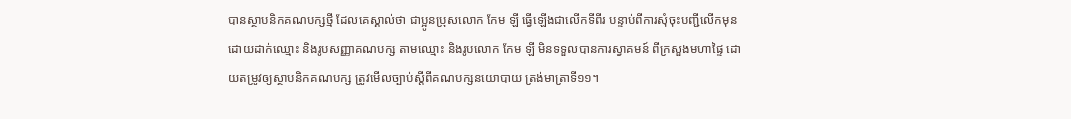បានស្ថាបនិកគណបក្សថ្មី ដែលគេស្គាល់ថា ជាប្អូនប្រុសលោក កែម ឡី ធ្វើឡើងជាលើកទីពីរ បន្ទាប់ពីការសុំចុះបញ្ជីលើកមុន ដោយដាក់ឈ្មោះ និងរូបសញ្ញាគណបក្ស តាមឈ្មោះ និងរូបលោក កែម ឡី មិនទទួលបានការស្វាគមន៍ ពីក្រសួងមហាផ្ទៃ ដោយតម្រូវឲ្យស្ថាបនិកគណបក្ស ត្រូវមើលច្បាប់ស្ដីពីគណបក្សនយោបាយ ត្រង់មាត្រាទី១១។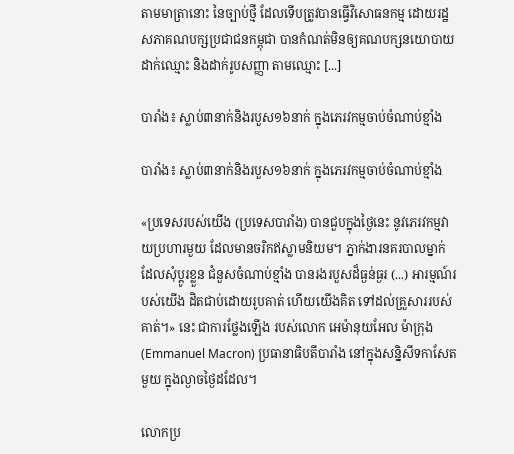តាមមាត្រានោះ នៃច្បាប់ថ្មី ដែលទើបត្រូវបានធ្វើវិសោធនកម្ម ដោយរដ្ឋសភាគណបក្សប្រជាជនកម្ពុជា បានកំណត់មិនឲ្យគណបក្សនយោបាយ ដាក់ឈ្មោះ និងដាក់រូបសញ្ញា តាមឈ្មោះ [...]

បារាំង៖ ស្លាប់៣នាក់និងរបួស១៦នាក់ ក្នុងភេរវកម្មចាប់ចំណាប់ខ្មាំង

បារាំង៖ ស្លាប់៣នាក់និងរបួស១៦នាក់ ក្នុងភេរវកម្មចាប់ចំណាប់ខ្មាំង

«ប្រទេសរបស់យើង (ប្រទេសបារាំង) បានជួបក្នុងថ្ងៃនេះ នូវភេរវកម្មវាយប្រហារមួយ ដែលមានចរិកឥស្លាមនិយម។ ភ្នាក់ងារនគរបាលម្នាក់ ដែលសុំប្ដូរខ្លួន ជំនួសចំណាប់ខ្មាំង បានរងរបួសដ៏ធ្ងន់ធ្ងរ (...) អារម្មណ៍របស់យើង ដិតជាប់ដោយរូបគាត់ ហើយយើងគិត ទៅដល់គ្រួសាររបស់គាត់។» នេះ ជាការថ្លែងឡើង របស់លោក អេម៉ានុយអែល ម៉ាក្រុង (Emmanuel Macron) ប្រធានាធិបតីបារាំង នៅក្នុងសន្និសីទកាសែតមួយ ក្នុងល្ងាចថ្ងៃដដែល។

លោកប្រ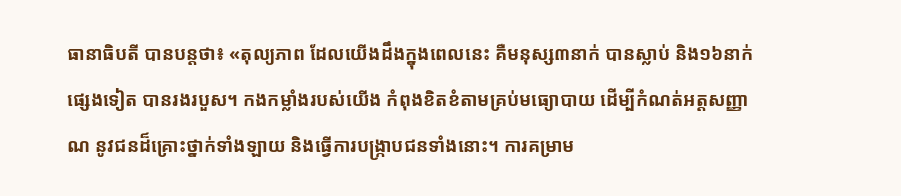ធានាធិបតី បានបន្តថា៖ «តុល្យភាព ដែលយើងដឹងក្នុងពេលនេះ គឺមនុស្ស៣នាក់ បានស្លាប់ និង១៦នាក់ផ្សេងទៀត បានរងរបួស។ កងកម្លាំងរបស់យើង កំពុងខិតខំតាមគ្រប់មធ្យោបាយ ដើម្បីកំណត់អត្តសញ្ញាណ នូវជនដ៏គ្រោះថ្នាក់ទាំងឡាយ និងធ្វើការបង្ក្រាបជនទាំងនោះ។ ការគម្រាម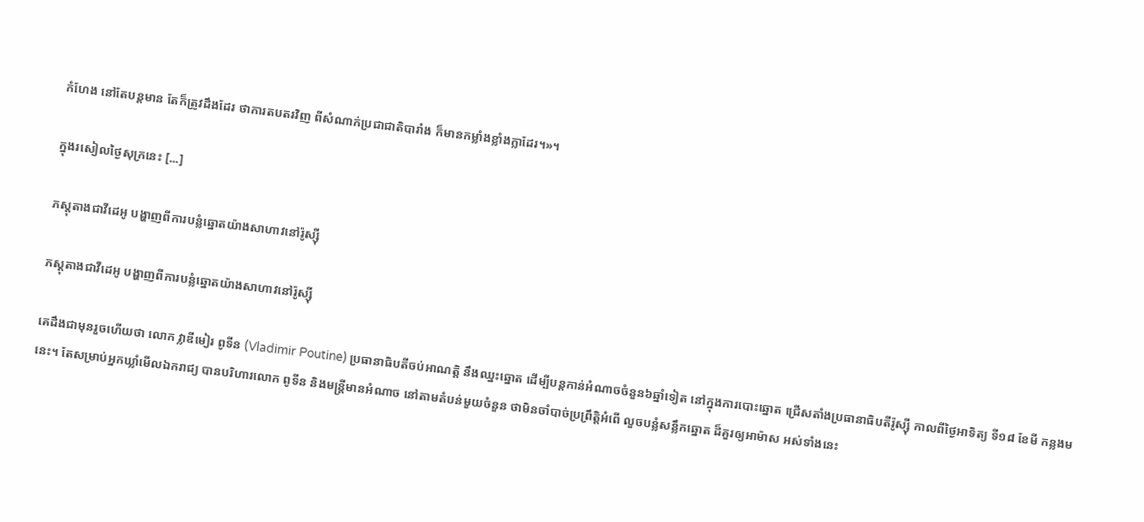កំហែង នៅតែបន្តមាន តែក៏ត្រូវដឹងដែរ ថាការតបតរវិញ ពីសំណាក់ប្រជាជាតិបារាំង ក៏មានកម្លាំងខ្លាំងក្លាដែរ។»។

ក្នុងរសៀលថ្ងៃសុក្រនេះ [...]

ភស្ដុតាងជាវីដេអូ បង្ហាញពីការបន្លំឆ្នោតយ៉ាងសាហាវនៅរ៉ូស្ស៊ី

ភស្ដុតាងជាវីដេអូ បង្ហាញពីការបន្លំឆ្នោតយ៉ាងសាហាវនៅរ៉ូស្ស៊ី

គេដឹងជាមុនរួចហើយថា លោក វ្លាឌីមៀរ ពូទីន (Vladimir Poutine) ប្រធានាធិបតីចប់អាណត្តិ នឹងឈ្នះឆ្នោត ដើម្បីបន្តកាន់អំណាចចំនួន៦ឆ្នាំទៀត នៅក្នុងការបោះឆ្នោត ជ្រើសតាំងប្រធានាធិបតីរ៉ូស្ស៊ី កាលពីថ្ងៃអាទិត្យ ទី១៨ ខែមី កន្លងមនេះ។ តែសម្រាប់អ្នកឃ្លាំមើលឯករាជ្យ បានបរិហារលោក ពូទីន និងមន្ត្រីមានអំណាច នៅតាមតំបន់មួយចំនួន ថាមិនចាំបាច់ប្រព្រឹត្តិអំពើ លួចបន្លំសន្លឹកឆ្នោត ដ៏គួរឲ្យអាម៉ាស អស់ទាំងនេះ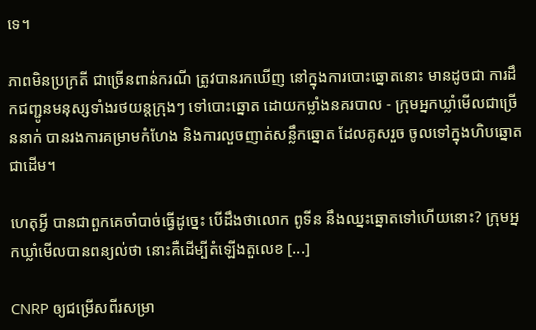ទេ។

ភាពមិនប្រក្រតី ជាច្រើនពាន់ករណី ត្រូវបានរកឃើញ នៅក្នុងការបោះឆ្នោតនោះ មានដូចជា ការដឹកជញ្ជូនមនុស្សទាំងរថយន្ដក្រុងៗ ទៅបោះឆ្នោត ដោយកម្លាំងនគរបាល - ក្រុមអ្នកឃ្លាំមើលជាច្រើននាក់ បានរងការគម្រាមកំហែង និងការលួចញាត់សន្លឹកឆ្នោត ដែលគូសរួច ចូលទៅក្នុងហិបឆ្នោតជាដើម។

ហេតុអ្វី បានជាពួកគេចាំបាច់ធ្វើដូច្នេះ បើដឹងថាលោក ពូទីន នឹងឈ្នះឆ្នោតទៅហើយនោះ? ក្រុមអ្នកឃ្លាំមើលបានពន្យល់ថា នោះគឺដើម្បីតំឡើងតួលេខ [...]

CNRP ឲ្យជម្រើសពីរសម្រា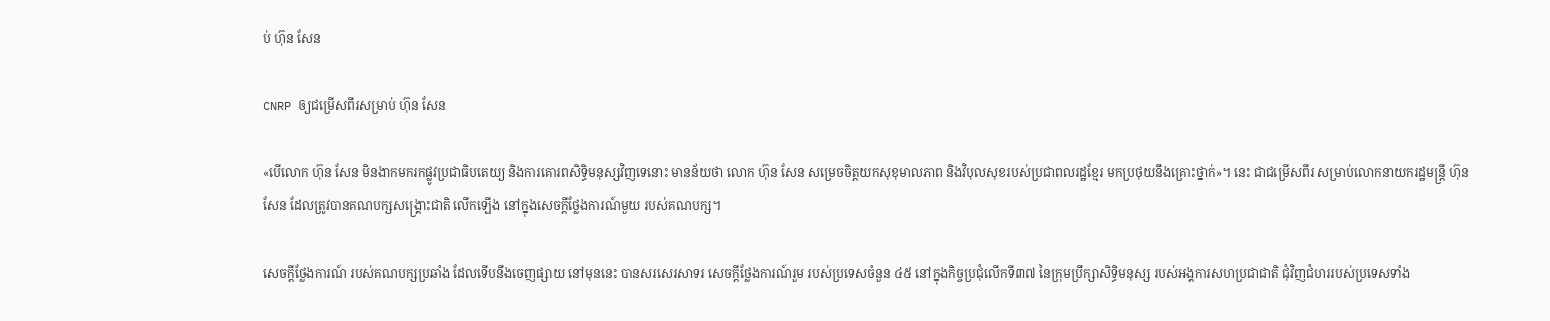ប់ ហ៊ុន សែន

CNRP ឲ្យជម្រើសពីរសម្រាប់ ហ៊ុន សែន

«បើលោក ហ៊ុន សែន មិនងាកមករកផ្លូវប្រជាធិបតេយ្យ និងការគោរពសិទ្ធិមនុស្សវិញទេនោះ មានន័យថា លោក ហ៊ុន សែន សម្រេចចិត្តយកសុខុមាលភាព និងវិបុលសុខរបស់ប្រជាពលរដ្ឋខ្មែរ មកប្រថុយនឹងគ្រោះថ្នាក់»។ នេះ ជាជម្រើសពីរ សម្រាប់លោកនាយករដ្ឋមន្ត្រី ហ៊ុន សែន ដែលត្រូវបានគណបក្សសង្គ្រោះជាតិ លើកឡើង នៅក្នុងសេចក្ដីថ្លែងការណ៍មួយ របស់គណបក្ស។

សេចក្ដីថ្លែងការណ៍ របស់គណបក្សប្រឆាំង ដែលទើបនឹងចេញផ្សាយ នៅមុននេះ បានសរសេរសាទរ សេចក្ដីថ្លែងការណ៍រួម របស់ប្រទេសចំនួន ៤៥ នៅក្នុងកិច្ចប្រជុំលើកទី៣៧ នៃក្រុមប្រឹក្សាសិទ្ធិមនុស្ស របស់អង្គការសហប្រជាជាតិ ជុំវិញជំហររបស់ប្រទេសទាំង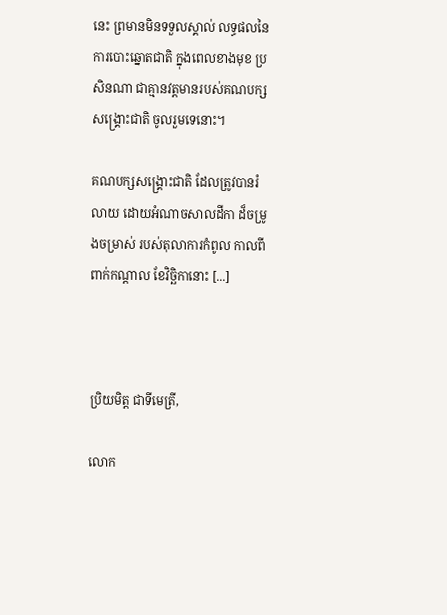នេះ ព្រមានមិនទទួលស្គាល់ លទ្ធផលនៃការបោះឆ្នោតជាតិ ក្នុងពេលខាងមុខ ប្រសិនណា ជាគ្មានវត្តមានរបស់គណបក្សសង្គ្រោះជាតិ ចូលរួមទេនោះ។

គណបក្សសង្គ្រោះជាតិ ដែលត្រូវបានរំលាយ ដោយអំណាចសាលដីកា ដ៏ចម្រូងចម្រាស់ របស់តុលាការកំពូល កាលពីពាក់កណ្ដាល ខែវិច្ឆិកានោះ [...]



ប្រិយមិត្ត ជាទីមេត្រី,

លោក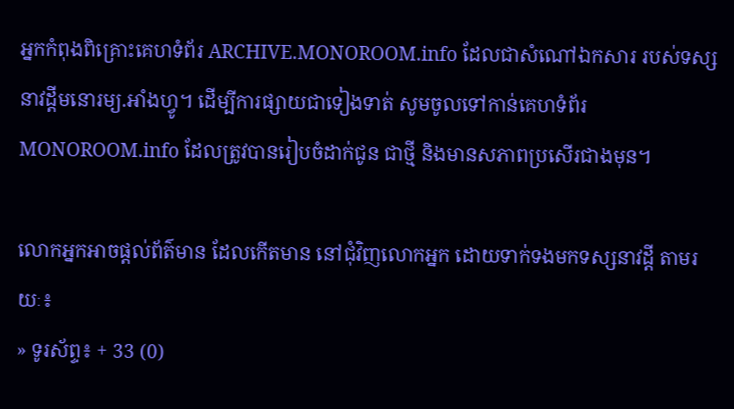អ្នកកំពុងពិគ្រោះគេហទំព័រ ARCHIVE.MONOROOM.info ដែលជាសំណៅឯកសារ របស់ទស្សនាវដ្ដីមនោរម្យ.អាំងហ្វូ។ ដើម្បីការផ្សាយជាទៀងទាត់ សូមចូលទៅកាន់គេហទំព័រ MONOROOM.info ដែលត្រូវបានរៀបចំដាក់ជូន ជាថ្មី និងមានសភាពប្រសើរជាងមុន។

លោកអ្នកអាចផ្ដល់ព័ត៌មាន ដែលកើតមាន នៅជុំវិញលោកអ្នក ដោយទាក់ទងមកទស្សនាវដ្ដី តាមរយៈ៖
» ទូរស័ព្ទ៖ + 33 (0)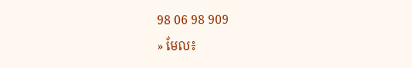98 06 98 909
» មែល៖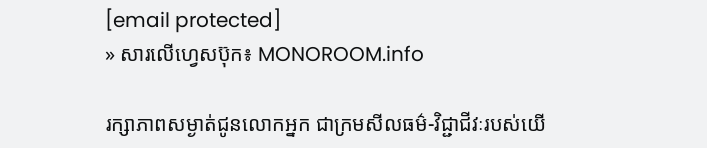[email protected]
» សារលើហ្វេសប៊ុក៖ MONOROOM.info

រក្សាភាពសម្ងាត់ជូនលោកអ្នក ជាក្រមសីលធម៌-វិជ្ជាជីវៈរបស់យើ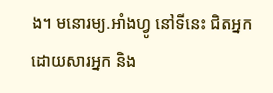ង។ មនោរម្យ.អាំងហ្វូ នៅទីនេះ ជិតអ្នក ដោយសារអ្នក និង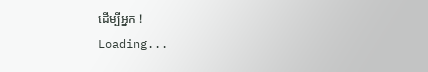ដើម្បីអ្នក !
Loading...